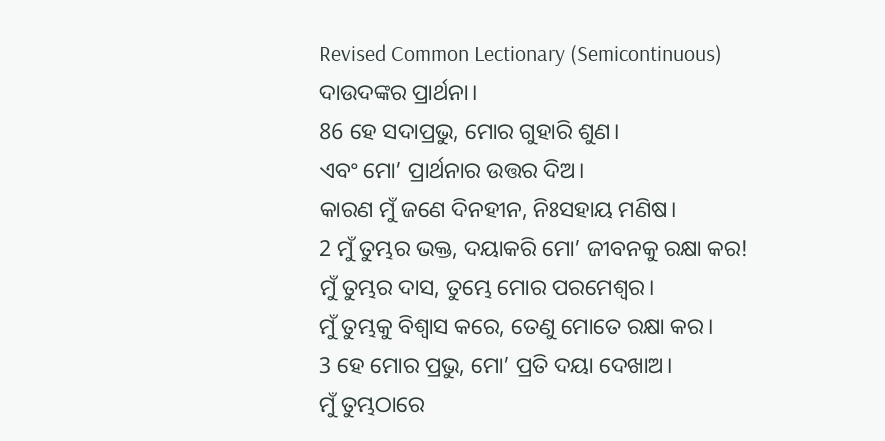Revised Common Lectionary (Semicontinuous)
ଦାଉଦଙ୍କର ପ୍ରାର୍ଥନା।
86 ହେ ସଦାପ୍ରଭୁ, ମୋର ଗୁହାରି ଶୁଣ।
ଏବଂ ମୋ’ ପ୍ରାର୍ଥନାର ଉତ୍ତର ଦିଅ।
କାରଣ ମୁଁ ଜଣେ ଦିନହୀନ, ନିଃସହାୟ ମଣିଷ।
2 ମୁଁ ତୁମ୍ଭର ଭକ୍ତ, ଦୟାକରି ମୋ’ ଜୀବନକୁ ରକ୍ଷା କର!
ମୁଁ ତୁମ୍ଭର ଦାସ, ତୁମ୍ଭେ ମୋର ପରମେଶ୍ୱର।
ମୁଁ ତୁମ୍ଭକୁ ବିଶ୍ୱାସ କରେ, ତେଣୁ ମୋତେ ରକ୍ଷା କର।
3 ହେ ମୋର ପ୍ରଭୁ, ମୋ’ ପ୍ରତି ଦୟା ଦେଖାଅ।
ମୁଁ ତୁମ୍ଭଠାରେ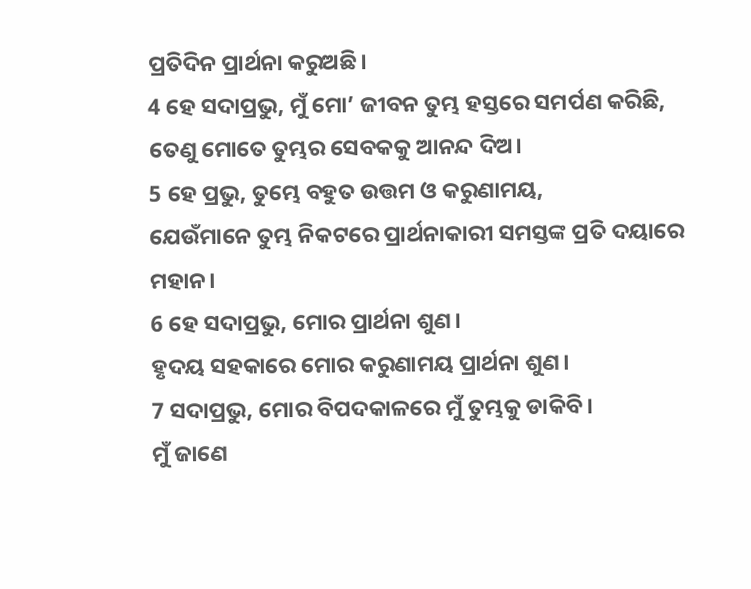ପ୍ରତିଦିନ ପ୍ରାର୍ଥନା କରୁଅଛି।
4 ହେ ସଦାପ୍ରଭୁ, ମୁଁ ମୋ’ ଜୀବନ ତୁମ୍ଭ ହସ୍ତରେ ସମର୍ପଣ କରିଛି,
ତେଣୁ ମୋତେ ତୁମ୍ଭର ସେବକକୁ ଆନନ୍ଦ ଦିଅ।
5 ହେ ପ୍ରଭୁ, ତୁମ୍ଭେ ବହୁତ ଉତ୍ତମ ଓ କରୁଣାମୟ,
ଯେଉଁମାନେ ତୁମ୍ଭ ନିକଟରେ ପ୍ରାର୍ଥନାକାରୀ ସମସ୍ତଙ୍କ ପ୍ରତି ଦୟାରେ ମହାନ।
6 ହେ ସଦାପ୍ରଭୁ, ମୋର ପ୍ରାର୍ଥନା ଶୁଣ।
ହୃଦୟ ସହକାରେ ମୋର କରୁଣାମୟ ପ୍ରାର୍ଥନା ଶୁଣ।
7 ସଦାପ୍ରଭୁ, ମୋର ବିପଦକାଳରେ ମୁଁ ତୁମ୍ଭକୁ ଡାକିବି।
ମୁଁ ଜାଣେ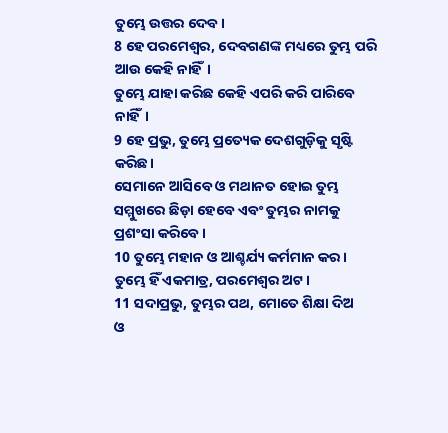ତୁମ୍ଭେ ଉତ୍ତର ଦେବ।
8 ହେ ପରମେଶ୍ୱର, ଦେବଗଣଙ୍କ ମଧ୍ୟରେ ତୁମ୍ଭ ପରି ଆଉ କେହି ନାହିଁ।
ତୁମ୍ଭେ ଯାହା କରିଛ କେହି ଏପରି କରି ପାରିବେ ନାହିଁ।
9 ହେ ପ୍ରଭୁ, ତୁମ୍ଭେ ପ୍ରତ୍ୟେକ ଦେଶଗୁଡ଼ିକୁ ସୃଷ୍ଟି କରିଛ।
ସେମାନେ ଆସିବେ ଓ ମଥାନତ ହୋଇ ତୁମ୍ଭ ସମ୍ମୁଖରେ ଛିଡ଼ା ହେବେ ଏବଂ ତୁମ୍ଭର ନାମକୁ ପ୍ରଶଂସା କରିବେ।
10 ତୁମ୍ଭେ ମହାନ ଓ ଆଶ୍ଚର୍ଯ୍ୟ କର୍ମମାନ କର।
ତୁମ୍ଭେ ହିଁ ଏକମାତ୍ର, ପରମେଶ୍ୱର ଅଟ।
11 ସଦାପ୍ରଭୁ, ତୁମ୍ଭର ପଥ, ମୋତେ ଶିକ୍ଷା ଦିଅ
ଓ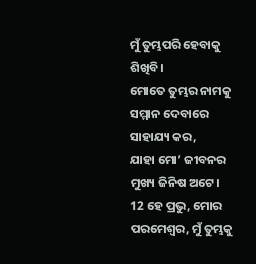ମୁଁ ତୁମ୍ଭପରି ହେବାକୁ ଶିଖିବି।
ମୋତେ ତୁମ୍ଭର ନାମକୁ ସମ୍ମାନ ଦେବାରେ ସାହାଯ୍ୟ କର,
ଯାହା ମୋ’ ଜୀବନର ମୁଖ୍ୟ ଜିନିଷ ଅଟେ।
12 ହେ ପ୍ରଭୁ, ମୋର ପରମେଶ୍ୱର, ମୁଁ ତୁମ୍ଭକୁ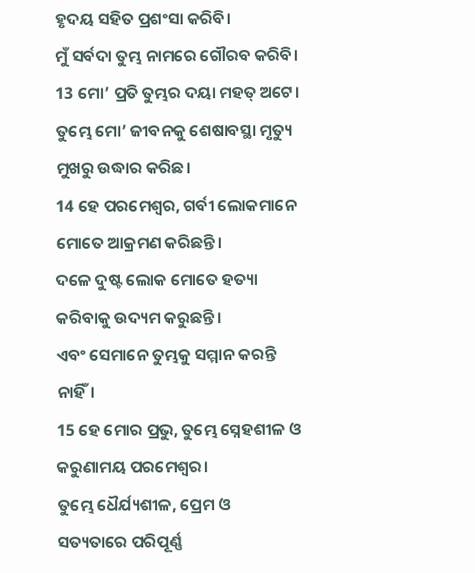ହୃଦୟ ସହିତ ପ୍ରଶଂସା କରିବି।
ମୁଁ ସର୍ବଦା ତୁମ୍ଭ ନାମରେ ଗୌରବ କରିବି।
13 ମୋ’ ପ୍ରତି ତୁମ୍ଭର ଦୟା ମହତ୍ ଅଟେ।
ତୁମ୍ଭେ ମୋ’ ଜୀବନକୁ ଶେଷାବସ୍ଥା ମୃତ୍ୟୁ ମୁଖରୁ ଉଦ୍ଧାର କରିଛ।
14 ହେ ପରମେଶ୍ୱର, ଗର୍ବୀ ଲୋକମାନେ ମୋତେ ଆକ୍ରମଣ କରିଛନ୍ତି।
ଦଳେ ଦୁଷ୍ଟ ଲୋକ ମୋତେ ହତ୍ୟା କରିବାକୁ ଉଦ୍ୟମ କରୁଛନ୍ତି।
ଏବଂ ସେମାନେ ତୁମ୍ଭକୁ ସମ୍ମାନ କରନ୍ତି ନାହିଁ।
15 ହେ ମୋର ପ୍ରଭୁ, ତୁମ୍ଭେ ସ୍ନେହଶୀଳ ଓ କରୁଣାମୟ ପରମେଶ୍ୱର।
ତୁମ୍ଭେ ଧୈର୍ଯ୍ୟଶୀଳ, ପ୍ରେମ ଓ ସତ୍ୟତାରେ ପରିପୂର୍ଣ୍ଣ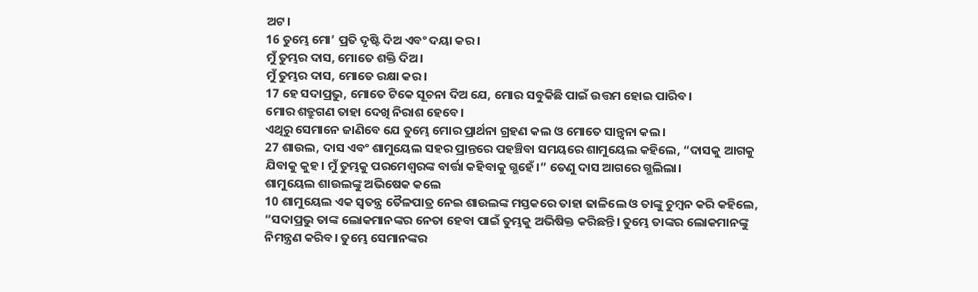ଅଟ।
16 ତୁମ୍ଭେ ମୋ’ ପ୍ରତି ଦୃଷ୍ଟି ଦିଅ ଏବଂ ଦୟା କର।
ମୁଁ ତୁମ୍ଭର ଦାସ, ମୋତେ ଶକ୍ତି ଦିଅ।
ମୁଁ ତୁମ୍ଭର ଦାସ, ମୋତେ ରକ୍ଷା କର।
17 ହେ ସଦାପ୍ରଭୁ, ମୋତେ ଟିକେ ସୂଚନା ଦିଅ ଯେ, ମୋର ସବୁକିଛି ପାଇଁ ଉତ୍ତମ ହୋଇ ପାରିବ।
ମୋର ଶତ୍ରୁଗଣ ତାହା ଦେଖି ନିରାଶ ହେବେ।
ଏଥିରୁ ସେମାନେ ଜାଣିବେ ଯେ ତୁମ୍ଭେ ମୋର ପ୍ରାର୍ଥନା ଗ୍ରହଣ କଲ ଓ ମୋତେ ସାନ୍ତ୍ୱନା କଲ।
27 ଶାଉଲ, ଦାସ ଏବଂ ଶାମୁୟେଲ ସହର ପ୍ରାନ୍ତରେ ପହଞ୍ଚିବା ସମୟରେ ଶାମୁୟେଲ କହିଲେ, “ଦାସକୁ ଆଗକୁ ଯିବାକୁ କୁହ। ମୁଁ ତୁମ୍ଭକୁ ପରମେଶ୍ୱରଙ୍କ ବାର୍ତ୍ତା କହିବାକୁ ଗ୍ଭହେଁ।” ତେଣୁ ଦାସ ଆଗରେ ଗ୍ଭଲିଲା।
ଶାମୁୟେଲ ଶାଉଲଙ୍କୁ ଅଭିଷେକ କଲେ
10 ଶାମୁୟେଲ ଏକ ସ୍ୱତନ୍ତ୍ର ତୈଳପାତ୍ର ନେଇ ଶାଉଲଙ୍କ ମସ୍ତକରେ ତାହା ଢାଳିଲେ ଓ ତାଙ୍କୁ ଚୁମ୍ବନ କରି କହିଲେ, “ସଦାପ୍ରଭୁ ତାଙ୍କ ଲୋକମାନଙ୍କର ନେତା ହେବା ପାଇଁ ତୁମ୍ଭକୁ ଅଭିଷିକ୍ତ କରିଛନ୍ତି। ତୁମ୍ଭେ ତାଙ୍କର ଲୋକମାନଙ୍କୁ ନିମନ୍ତ୍ରଣ କରିବ। ତୁମ୍ଭେ ସେମାନଙ୍କର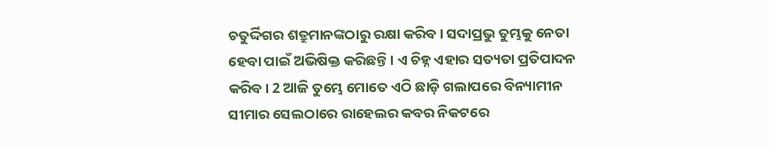ଚତୁର୍ଦ୍ଦିଗର ଶତ୍ରୁମାନଙ୍କଠାରୁ ରକ୍ଷା କରିବ। ସଦାପ୍ରଭୁ ତୁମ୍ଭକୁ ନେତା ହେବା ପାଇଁ ଅଭିଷିକ୍ତ କରିଛନ୍ତି। ଏ ଚିହ୍ନ ଏହାର ସତ୍ୟତା ପ୍ରତିପାଦନ କରିବ। 2 ଆଜି ତୁମ୍ଭେ ମୋତେ ଏଠି ଛାଡ଼ି ଗଲାପରେ ବିନ୍ୟାମୀନ ସୀମାର ସେଲଠାରେ ରାହେଲର କବର ନିକଟରେ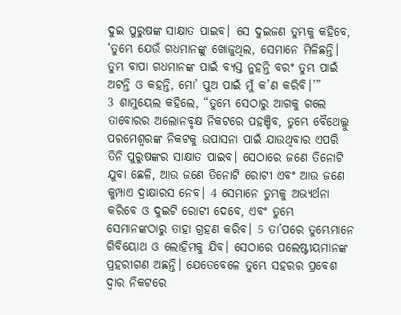ଦୁଇ ପୁରୁଷଙ୍କ ସାକ୍ଷାତ ପାଇବ। ସେ ଦୁଇଜଣ ତୁମ୍ଭକୁ କହିବେ, ‘ତୁମ୍ଭେ ଯେଉଁ ଗଧମାନଙ୍କୁ ଖୋଜୁଥିଲ, ସେମାନେ ମିଳିଛନ୍ତି। ତୁମ୍ଭ ବାପା ଗଧମାନଙ୍କ ପାଇଁ ବ୍ୟସ୍ତ ନୁହନ୍ତି ବରଂ ତୁମ୍ଭ ପାଇଁ ଅଟନ୍ତି ଓ କହନ୍ତି, ମୋ’ ପୁଅ ପାଇଁ ମୁଁ କ’ଣ କରିବି।’”
3 ଶାମୁୟେଲ କହିଲେ, “ତୁମ୍ଭେ ସେଠାରୁ ଆଗକୁ ଗଲେ ତାବୋରର ଅଲୋନବୃକ୍ଷ ନିକଟରେ ପହଞ୍ଚିବ, ତୁମ୍ଭେ ବୈଥେଲ୍କୁ ପରମେଶ୍ୱରଙ୍କ ନିକଟକୁ ଉପାସନା ପାଇଁ ଯାଉଥିବାର ଏପରି ତିନି ପୁରୁଷଙ୍କର ସାକ୍ଷାତ ପାଇବ। ସେଠାରେ ଜଣେ ତିନୋଟି ଯୁବା ଛେଳି, ଆଉ ଜଣେ ତିନୋଟି ରୋଟୀ ଏବଂ ଆଉ ଜଣେ କୁମ୍ପାଏ ଦ୍ରାକ୍ଷାରସ ନେବ। 4 ସେମାନେ ତୁମ୍ଭକୁ ଅଭ୍ୟର୍ଥନା କରିବେ ଓ ଦୁଇଟି ରୋଟୀ ଦେବେ, ଏବଂ ତୁମ୍ଭେ ସେମାନଙ୍କଠାରୁ ତାହା ଗ୍ରହଣ କରିବ। 5 ତା’ପରେ ତୁମ୍ଭେମାନେ ଗିବିୟୋଥ ଓ ଲୋହିମକୁ ଯିବ। ସେଠାରେ ପଲେଷ୍ଟୀୟମାନଙ୍କ ପ୍ରହରୀଗଣ ଅଛନ୍ତି। ଯେତେବେଳେ ତୁମ୍ଭେ ସହରର ପ୍ରବେଶ ଦ୍ୱାର ନିକଟରେ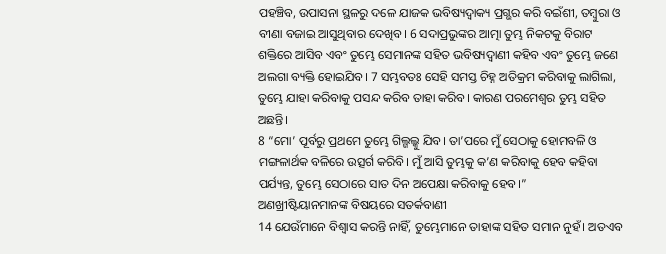ପହଞ୍ଚିବ, ଉପାସନା ସ୍ଥଳରୁ ଦଳେ ଯାଜକ ଭବିଷ୍ୟଦ୍ବାକ୍ୟ ପ୍ରଗ୍ଭର କରି ବଇଁଶୀ, ତମ୍ବୁରା ଓ ବୀଣା ବଜାଇ ଆସୁଥିବାର ଦେଖିବ। 6 ସଦାପ୍ରଭୁଙ୍କର ଆତ୍ମା ତୁମ୍ଭ ନିକଟକୁ ବିରାଟ ଶକ୍ତିରେ ଆସିବ ଏବଂ ତୁମ୍ଭେ ସେମାନଙ୍କ ସହିତ ଭବିଷ୍ୟଦ୍ବାଣୀ କହିବ ଏବଂ ତୁମ୍ଭେ ଜଣେ ଅଲଗା ବ୍ୟକ୍ତି ହୋଇଯିବ। 7 ସମ୍ଭବତଃ ସେହି ସମସ୍ତ ଚିହ୍ନ ଅତିକ୍ରମ କରିବାକୁ ଲାଗିଲା, ତୁମ୍ଭେ ଯାହା କରିବାକୁ ପସନ୍ଦ କରିବ ତାହା କରିବ। କାରଣ ପରମେଶ୍ୱର ତୁମ୍ଭ ସହିତ ଅଛନ୍ତି।
8 “ମୋ’ ପୂର୍ବରୁ ପ୍ରଥମେ ତୁମ୍ଭେ ଗିଲ୍ଗଲ୍କୁ ଯିବ। ତା’ପରେ ମୁଁ ସେଠାକୁ ହୋମବଳି ଓ ମଙ୍ଗଳାର୍ଥକ ବଳିରେ ଉତ୍ସର୍ଗ କରିବି। ମୁଁ ଆସି ତୁମ୍ଭକୁ କ’ଣ କରିବାକୁ ହେବ କହିବା ପର୍ଯ୍ୟନ୍ତ, ତୁମ୍ଭେ ସେଠାରେ ସାତ ଦିନ ଅପେକ୍ଷା କରିବାକୁ ହେବ।”
ଅଣଖ୍ରୀଷ୍ଟିୟାନମାନଙ୍କ ବିଷୟରେ ସତର୍କବାଣୀ
14 ଯେଉଁମାନେ ବିଶ୍ୱାସ କରନ୍ତି ନାହିଁ, ତୁମ୍ଭେମାନେ ତାହାଙ୍କ ସହିତ ସମାନ ନୁହଁ। ଅତଏବ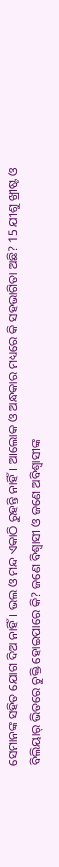ସେମାନଙ୍କ ସହିତ ଯୋଗ ଦିଅ ନାହିଁ। ଭଲ ଓ ମନ୍ଦ ଏକାଠି ରୁହନ୍ତି ନାହିଁ। ଆଲୋକ ଓ ଅନ୍ଧକାର ମଧ୍ୟରେ କି ସହଭାଗିତା ଅଛି? 15 ଯୀଶୁ ଖ୍ରୀଷ୍ଟ ଓ ବିଲିୟାର୍ ଭିତରେ ଚୁକ୍ତି ହୋଇପାରେ କି? ଜଣେ ବିଶ୍ୱାସୀ ଓ ଜଣେ ଅବିଶ୍ୱାସୀଙ୍କ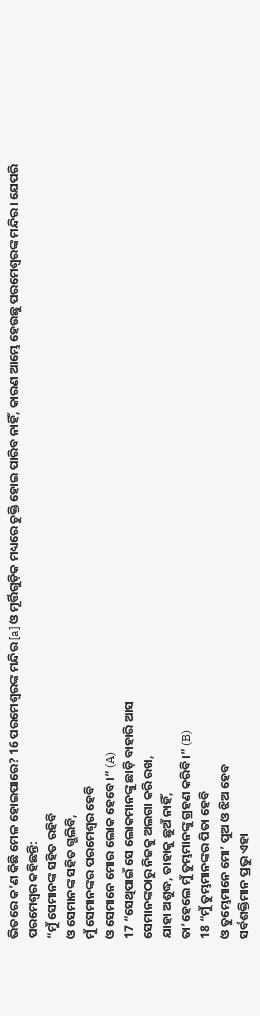ଭିତରେ କ’ଣ କିଛି ମେଳ ହୋଇପାରେ? 16 ପରମେଶ୍ୱରଙ୍କ ମନ୍ଦିର [a] ଓ ମୂର୍ତ୍ତିଗୁଡ଼ିକ ମଧ୍ୟରେ ଚୁକ୍ତି ହୋଇ ପାରିବ ନାହିଁ, କାରଣ ଆମ୍ଭେ ହେଉଛୁ ପରମେଶ୍ୱରଙ୍କ ମନ୍ଦିର। ଯେପରି ପରମେଶ୍ୱର କହିଛନ୍ତି:
“ମୁଁ ସେମାନଙ୍କ ସହିତ ରହିବି
ଓ ସେମାନଙ୍କ ସହିତ ଗ୍ଭଲିବି,
ମୁଁ ସେମାନଙ୍କର ପରମେଶ୍ୱର ହେବି
ଓ ସେମାନେ ମୋର ଲୋକ ହେବେ।” (A)
17 “ସେଥିପାଇଁ ସେ ଲୋକମାନଙ୍କୁ ଛାଡ଼ି ବାହାରି ଆସ
ସେମାନଙ୍କଠାରୁ ନିଜକୁ ଅଲଗା କରି ରଖ,
ଯାହା ଅଶୁଦ୍ଧ, ତାହାକୁ ଛୁଅଁ ନାହିଁ,
ତା’ହେଲେ ମୁଁ ତୁମ୍ଭମାନଙ୍କୁ ଗ୍ରହଣ କରିବି।” (B)
18 “ମୁଁ ତୁମ୍ଭମାନଙ୍କର ପିତା ହେବି
ଓ ତୁମ୍ଭେମାନେ ମୋ’ ପୁଅ ଓ ଝିଅ ହେବ
ସର୍ବଶକ୍ତିମାନ ପ୍ରଭୁ ଏହା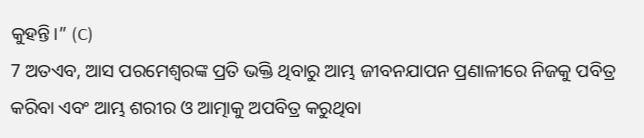କୁହନ୍ତି।” (C)
7 ଅତଏବ, ଆସ ପରମେଶ୍ୱରଙ୍କ ପ୍ରତି ଭକ୍ତି ଥିବାରୁ ଆମ୍ଭ ଜୀବନଯାପନ ପ୍ରଣାଳୀରେ ନିଜକୁ ପବିତ୍ର କରିବା ଏବଂ ଆମ୍ଭ ଶରୀର ଓ ଆତ୍ମାକୁ ଅପବିତ୍ର କରୁଥିବା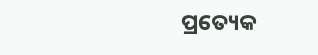ପ୍ରତ୍ୟେକ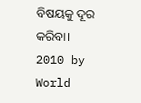ବିଷୟକୁ ଦୂର କରିବା।
2010 by World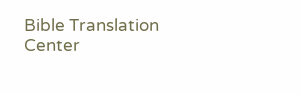Bible Translation Center